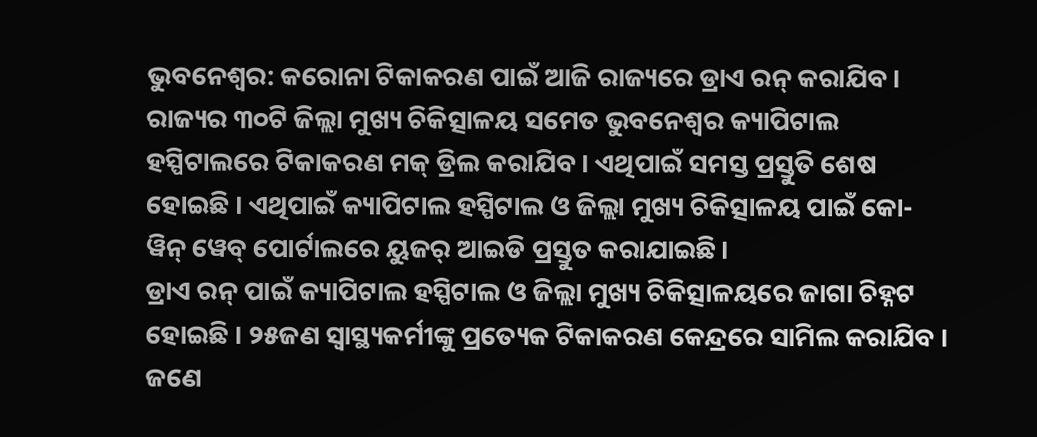ଭୁବନେଶ୍ୱର: କରୋନା ଟିକାକରଣ ପାଇଁ ଆଜି ରାଜ୍ୟରେ ଡ୍ରାଏ ରନ୍ କରାଯିବ । ରାଜ୍ୟର ୩୦ଟି ଜିଲ୍ଲା ମୁଖ୍ୟ ଚିକିତ୍ସାଳୟ ସମେତ ଭୁବନେଶ୍ୱର କ୍ୟାପିଟାଲ ହସ୍ପିଟାଲରେ ଟିକାକରଣ ମକ୍ ଡ୍ରିଲ କରାଯିବ । ଏଥିପାଇଁ ସମସ୍ତ ପ୍ରସ୍ତୁତି ଶେଷ ହୋଇଛି । ଏଥିପାଇଁ କ୍ୟାପିଟାଲ ହସ୍ପିଟାଲ ଓ ଜିଲ୍ଲା ମୁଖ୍ୟ ଚିକିତ୍ସାଳୟ ପାଇଁ କୋ-ୱିନ୍ ୱେବ୍ ପୋର୍ଟାଲରେ ୟୁଜର୍ ଆଇଡି ପ୍ରସ୍ତୁତ କରାଯାଇଛି।
ଡ୍ରାଏ ରନ୍ ପାଇଁ କ୍ୟାପିଟାଲ ହସ୍ପିଟାଲ ଓ ଜିଲ୍ଲା ମୁଖ୍ୟ ଚିକିତ୍ସାଳୟରେ ଜାଗା ଚିହ୍ନଟ ହୋଇଛି । ୨୫ଜଣ ସ୍ୱାସ୍ଥ୍ୟକର୍ମୀଙ୍କୁ ପ୍ରତ୍ୟେକ ଟିକାକରଣ କେନ୍ଦ୍ରରେ ସାମିଲ କରାଯିବ । ଜଣେ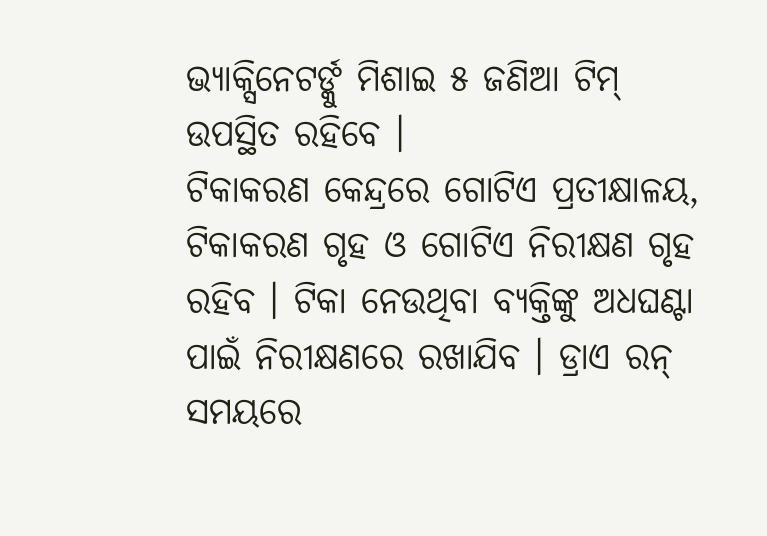ଭ୍ୟାକ୍ସିନେଟର୍ଙ୍କୁ ମିଶାଇ ୫ ଜଣିଆ ଟିମ୍ ଉପସ୍ଥିତ ରହିବେ ।
ଟିକାକରଣ କେନ୍ଦ୍ରରେ ଗୋଟିଏ ପ୍ରତୀକ୍ଷାଳୟ, ଟିକାକରଣ ଗୃହ ଓ ଗୋଟିଏ ନିରୀକ୍ଷଣ ଗୃହ ରହିବ । ଟିକା ନେଉଥିବା ବ୍ୟକ୍ତିଙ୍କୁ ଅଧଘଣ୍ଟା ପାଇଁ ନିରୀକ୍ଷଣରେ ରଖାଯିବ । ଡ୍ରାଏ ରନ୍ ସମୟରେ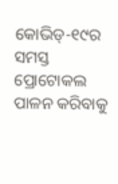କୋଭିଡ୍-୧୯ର ସମସ୍ତ ପ୍ରୋଟୋକଲ ପାଳନ କରିବାକୁ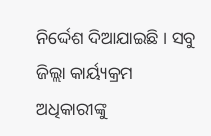ନିର୍ଦ୍ଦେଶ ଦିଆଯାଇଛି । ସବୁ ଜିଲ୍ଲା କାର୍ୟ୍ୟକ୍ରମ ଅଧିକାରୀଙ୍କୁ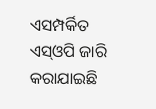ଏସମ୍ପର୍କିତ ଏସ୍ଓପି ଜାରି କରାଯାଇଛି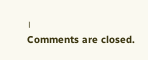।
Comments are closed.